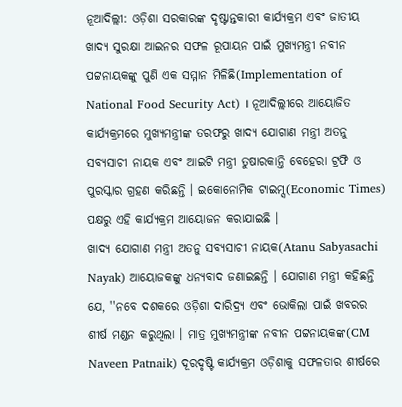ନୂଆଦିଲ୍ଲୀ: ଓଡ଼ିଶା ସରକାରଙ୍କ ଦୃଷ୍ଟାନ୍ତକାରୀ କାର୍ଯ୍ୟକ୍ରମ ଏବଂ ଜାତୀୟ ଖାଦ୍ୟ ସୁରକ୍ଷା ଆଇନର ସଫଳ ରୂପାୟନ ପାଇଁ ମୁଖ୍ୟମନ୍ତ୍ରୀ ନବୀନ ପଟ୍ଟନାୟକଙ୍କୁ ପୁଣି ଏକ ସମ୍ମାନ ମିଳିଛି(Implementation of National Food Security Act) । ନୂଆଦିଲ୍ଲୀରେ ଆୟୋଜିତ କାର୍ଯ୍ୟକ୍ରମରେ ମୁଖ୍ୟମନ୍ତ୍ରୀଙ୍କ ତରଫରୁ ଖାଦ୍ୟ ଯୋଗାଣ ମନ୍ତ୍ରୀ ଅତନୁ ସବ୍ୟସାଚୀ ନାୟକ ଏବଂ ଆଇଟି ମନ୍ତ୍ରୀ ତୁଷାରକାନ୍ତି ବେହେରା ଟ୍ରଫି ଓ ପୁରସ୍କାର ଗ୍ରହଣ କରିଛନ୍ତି । ଇକୋନୋମିକ ଟାଇମ୍ସ(Economic Times) ପକ୍ଷରୁ ଏହି କାର୍ଯ୍ୟକ୍ରମ ଆୟୋଜନ କରାଯାଇଛି ।
ଖାଦ୍ୟ ଯୋଗାଣ ମନ୍ତ୍ରୀ ଅତନୁ ସବ୍ୟସାଚୀ ନାୟକ(Atanu Sabyasachi Nayak) ଆୟୋଜକଙ୍କୁ ଧନ୍ୟବାଦ ଜଣାଇଛନ୍ତି । ଯୋଗାଣ ମନ୍ତ୍ରୀ କହିଛନ୍ତି ଯେ, ''ନବେ ଦଶକରେ ଓଡ଼ିଶା ଦାରିଦ୍ର୍ୟ ଏବଂ ଭୋକିଲା ପାଇଁ ଖବରର ଶୀର୍ଷ ମଣ୍ଡନ କରୁଥିଲା । ମାତ୍ର ମୁଖ୍ୟମନ୍ତ୍ରୀଙ୍କ ନବୀନ ପଟ୍ଟନାୟକଙ୍କ(CM Naveen Patnaik) ଦୂରଦୃଷ୍ଟି କାର୍ଯ୍ୟକ୍ରମ ଓଡ଼ିଶାକୁ ସଫଳତାର ଶୀର୍ଷରେ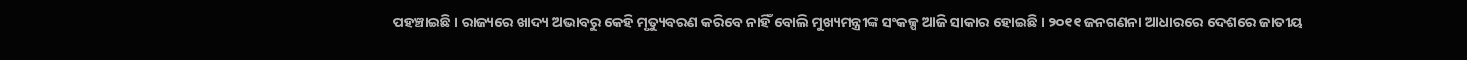ପହଞ୍ଚାଇଛି । ରାଜ୍ୟରେ ଖାଦ୍ୟ ଅଭାବରୁ କେହି ମୃତ୍ୟୁବରଣ କରିବେ ନାହିଁ ବୋଲି ମୁଖ୍ୟମନ୍ତ୍ରୀଙ୍କ ସଂକଳ୍ପ ଆଜି ସାକାର ହୋଇଛି । ୨୦୧୧ ଜନଗଣନା ଆଧାରରେ ଦେଶରେ ଜାତୀୟ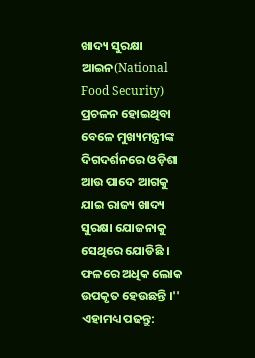ଖାଦ୍ୟ ସୁରକ୍ଷା ଆଇନ(National Food Security) ପ୍ରଚଳନ ହୋଇଥିବା ବେଳେ ମୁଖ୍ୟମନ୍ତ୍ରୀଙ୍କ ଦିଗଦର୍ଶନରେ ଓଡ଼ିଶା ଆଉ ପାଦେ ଆଗକୁ ଯାଇ ରାଜ୍ୟ ଖାଦ୍ୟ ସୁରକ୍ଷା ଯୋଜନାକୁ ସେଥିରେ ଯୋଡିଛି । ଫଳରେ ଅଧିକ ଲୋକ ଉପକୃତ ହେଉଛନ୍ତି ।''
ଏହାମଧ୍ୟ ପଢନ୍ତୁ: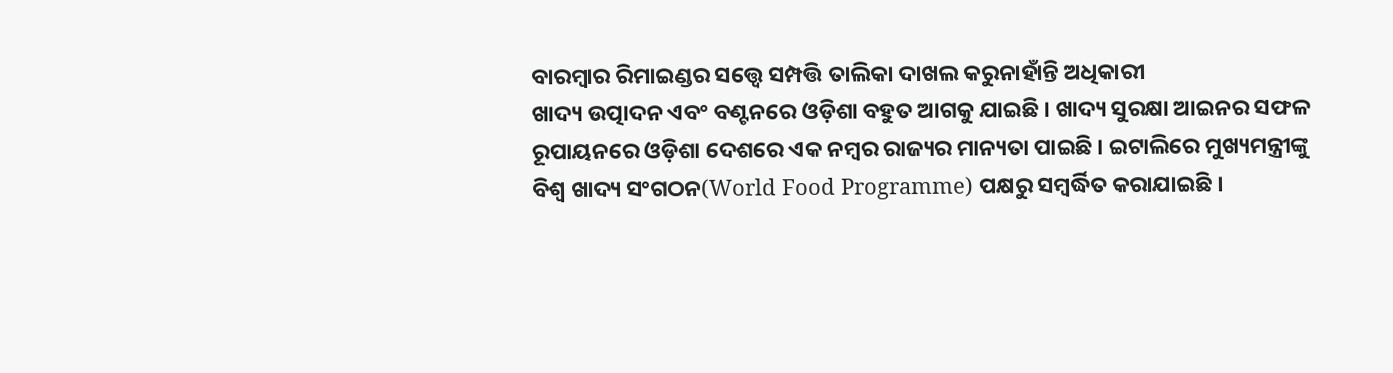ବାରମ୍ବାର ରିମାଇଣ୍ଡର ସତ୍ତ୍ୱେ ସମ୍ପତ୍ତି ତାଲିକା ଦାଖଲ କରୁନାହାଁନ୍ତି ଅଧିକାରୀ
ଖାଦ୍ୟ ଉତ୍ପାଦନ ଏବଂ ବଣ୍ଟନରେ ଓଡ଼ିଶା ବହୁତ ଆଗକୁ ଯାଇଛି । ଖାଦ୍ୟ ସୁରକ୍ଷା ଆଇନର ସଫଳ ରୂପାୟନରେ ଓଡ଼ିଶା ଦେଶରେ ଏକ ନମ୍ବର ରାଜ୍ୟର ମାନ୍ୟତା ପାଇଛି । ଇଟାଲିରେ ମୁଖ୍ୟମନ୍ତ୍ରୀଙ୍କୁ ବିଶ୍ଵ ଖାଦ୍ୟ ସଂଗଠନ(World Food Programme) ପକ୍ଷରୁ ସମ୍ବର୍ଦ୍ଧିତ କରାଯାଇଛି ।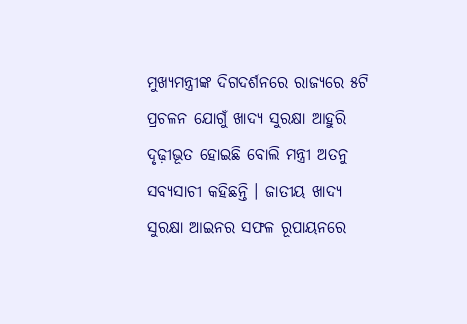ମୁଖ୍ୟମନ୍ତ୍ରୀଙ୍କ ଦିଗଦର୍ଶନରେ ରାଜ୍ୟରେ ୫ଟି ପ୍ରଚଳନ ଯୋଗୁଁ ଖାଦ୍ୟ ସୁରକ୍ଷା ଆହୁରି ଦୃଢ଼ୀଭୂତ ହୋଇଛି ବୋଲି ମନ୍ତ୍ରୀ ଅତନୁ ସବ୍ୟସାଚୀ କହିଛନ୍ତି । ଜାତୀୟ ଖାଦ୍ୟ ସୁରକ୍ଷା ଆଇନର ସଫଳ ରୂପାୟନରେ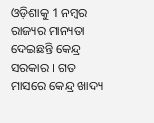ଓଡ଼ିଶାକୁ 1 ନମ୍ବର ରାଜ୍ୟର ମାନ୍ୟତା ଦେଇଛନ୍ତି କେନ୍ଦ୍ର ସରକାର । ଗତ ମାସରେ କେନ୍ଦ୍ର ଖାଦ୍ୟ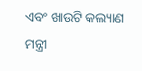ଏବଂ ଖାଉଟି କଲ୍ୟାଣ ମନ୍ତ୍ରୀ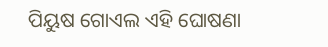ପିୟୁଷ ଗୋଏଲ ଏହି ଘୋଷଣା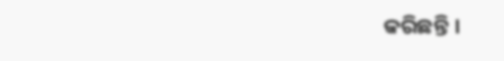କରିଛନ୍ତି ।